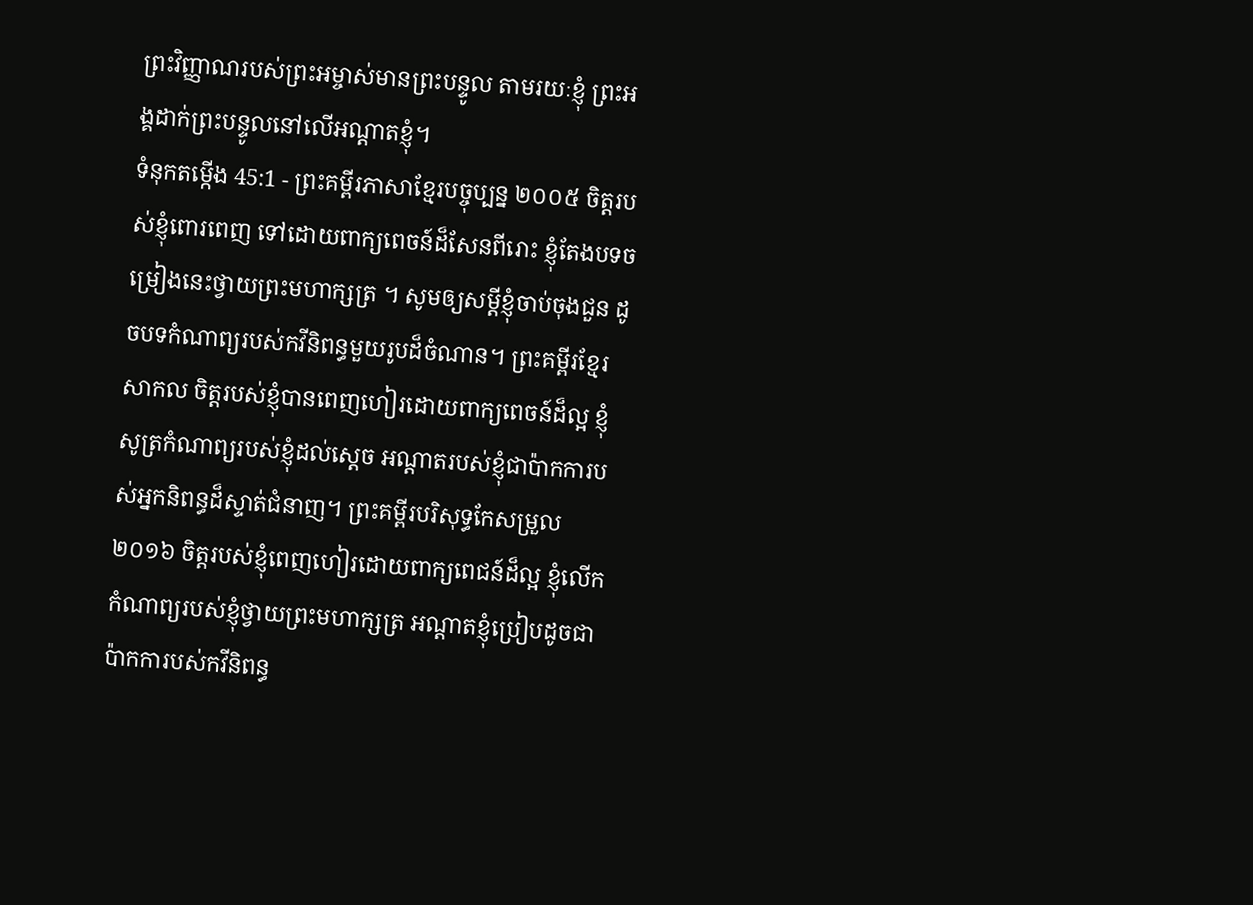ព្រះវិញ្ញាណរបស់ព្រះអម្ចាស់មានព្រះបន្ទូល តាមរយៈខ្ញុំ ព្រះអង្គដាក់ព្រះបន្ទូលនៅលើអណ្ដាតខ្ញុំ។
ទំនុកតម្កើង 45:1 - ព្រះគម្ពីរភាសាខ្មែរបច្ចុប្បន្ន ២០០៥ ចិត្តរបស់ខ្ញុំពោរពេញ ទៅដោយពាក្យពេចន៍ដ៏សែនពីរោះ ខ្ញុំតែងបទចម្រៀងនេះថ្វាយព្រះមហាក្សត្រ ។ សូមឲ្យសម្ដីខ្ញុំចាប់ចុងជួន ដូចបទកំណាព្យរបស់កវីនិពន្ធមួយរូបដ៏ចំណាន។ ព្រះគម្ពីរខ្មែរសាកល ចិត្តរបស់ខ្ញុំបានពេញហៀរដោយពាក្យពេចន៍ដ៏ល្អ ខ្ញុំសូត្រកំណាព្យរបស់ខ្ញុំដល់ស្ដេច អណ្ដាតរបស់ខ្ញុំជាប៉ាកការបស់អ្នកនិពន្ធដ៏ស្ទាត់ជំនាញ។ ព្រះគម្ពីរបរិសុទ្ធកែសម្រួល ២០១៦ ចិត្តរបស់ខ្ញុំពេញហៀរដោយពាក្យពេជន៍ដ៏ល្អ ខ្ញុំលើកកំណាព្យរបស់ខ្ញុំថ្វាយព្រះមហាក្សត្រ អណ្ដាតខ្ញុំប្រៀបដូចជាប៉ាកការបស់កវីនិពន្ធ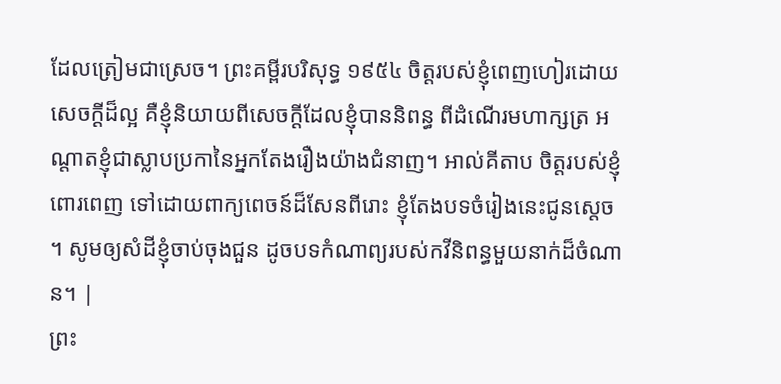ដែលត្រៀមជាស្រេច។ ព្រះគម្ពីរបរិសុទ្ធ ១៩៥៤ ចិត្តរបស់ខ្ញុំពេញហៀរដោយសេចក្ដីដ៏ល្អ គឺខ្ញុំនិយាយពីសេចក្ដីដែលខ្ញុំបាននិពន្ធ ពីដំណើរមហាក្សត្រ អណ្តាតខ្ញុំជាស្លាបប្រកានៃអ្នកតែងរឿងយ៉ាងជំនាញ។ អាល់គីតាប ចិត្តរបស់ខ្ញុំពោរពេញ ទៅដោយពាក្យពេចន៍ដ៏សែនពីរោះ ខ្ញុំតែងបទចំរៀងនេះជូនស្តេច ។ សូមឲ្យសំដីខ្ញុំចាប់ចុងជួន ដូចបទកំណាព្យរបស់កវីនិពន្ធមួយនាក់ដ៏ចំណាន។ |
ព្រះ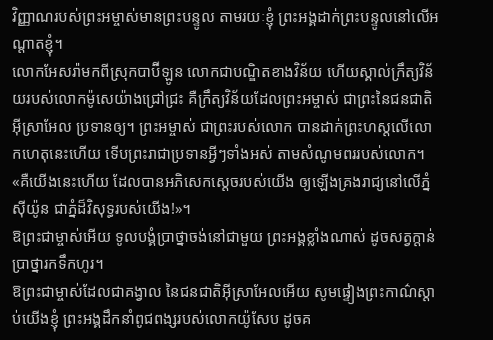វិញ្ញាណរបស់ព្រះអម្ចាស់មានព្រះបន្ទូល តាមរយៈខ្ញុំ ព្រះអង្គដាក់ព្រះបន្ទូលនៅលើអណ្ដាតខ្ញុំ។
លោកអែសរ៉ាមកពីស្រុកបាប៊ីឡូន លោកជាបណ្ឌិតខាងវិន័យ ហើយស្គាល់ក្រឹត្យវិន័យរបស់លោកម៉ូសេយ៉ាងជ្រៅជ្រះ គឺក្រឹត្យវិន័យដែលព្រះអម្ចាស់ ជាព្រះនៃជនជាតិអ៊ីស្រាអែល ប្រទានឲ្យ។ ព្រះអម្ចាស់ ជាព្រះរបស់លោក បានដាក់ព្រះហស្ដលើលោកហេតុនេះហើយ ទើបព្រះរាជាប្រទានអ្វីៗទាំងអស់ តាមសំណូមពររបស់លោក។
«គឺយើងនេះហើយ ដែលបានអភិសេកស្ដេចរបស់យើង ឲ្យឡើងគ្រងរាជ្យនៅលើភ្នំស៊ីយ៉ូន ជាភ្នំដ៏វិសុទ្ធរបស់យើង!»។
ឱព្រះជាម្ចាស់អើយ ទូលបង្គំប្រាថ្នាចង់នៅជាមួយ ព្រះអង្គខ្លាំងណាស់ ដូចសត្វក្តាន់ប្រាថ្នារកទឹកហូរ។
ឱព្រះជាម្ចាស់ដែលជាគង្វាល នៃជនជាតិអ៊ីស្រាអែលអើយ សូមផ្ទៀងព្រះកាណ៌ស្ដាប់យើងខ្ញុំ ព្រះអង្គដឹកនាំពូជពង្សរបស់លោកយ៉ូសែប ដូចគ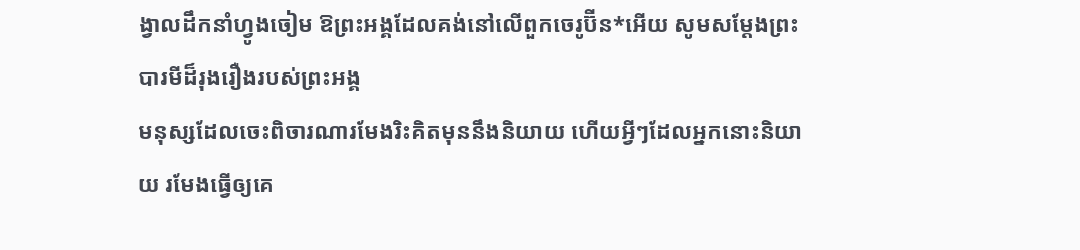ង្វាលដឹកនាំហ្វូងចៀម ឱព្រះអង្គដែលគង់នៅលើពួកចេរូប៊ីន*អើយ សូមសម្តែងព្រះបារមីដ៏រុងរឿងរបស់ព្រះអង្គ
មនុស្សដែលចេះពិចារណារមែងរិះគិតមុននឹងនិយាយ ហើយអ្វីៗដែលអ្នកនោះនិយាយ រមែងធ្វើឲ្យគេ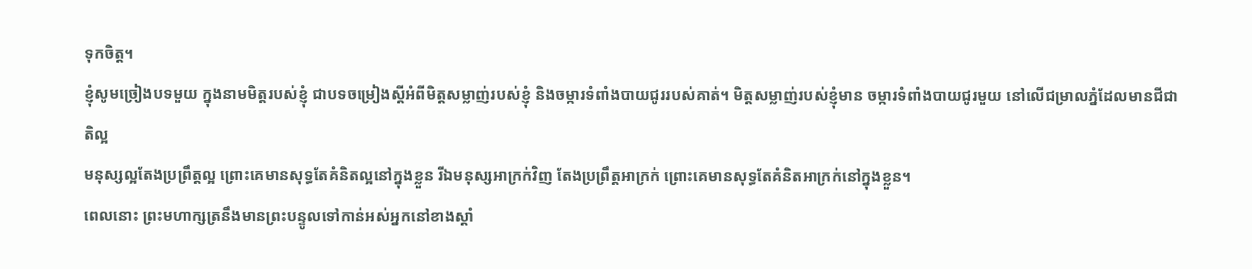ទុកចិត្ត។
ខ្ញុំសូមច្រៀងបទមួយ ក្នុងនាមមិត្តរបស់ខ្ញុំ ជាបទចម្រៀងស្ដីអំពីមិត្តសម្លាញ់របស់ខ្ញុំ និងចម្ការទំពាំងបាយជូររបស់គាត់។ មិត្តសម្លាញ់របស់ខ្ញុំមាន ចម្ការទំពាំងបាយជូរមួយ នៅលើជម្រាលភ្នំដែលមានជីជាតិល្អ
មនុស្សល្អតែងប្រព្រឹត្តល្អ ព្រោះគេមានសុទ្ធតែគំនិតល្អនៅក្នុងខ្លួន រីឯមនុស្សអាក្រក់វិញ តែងប្រព្រឹត្តអាក្រក់ ព្រោះគេមានសុទ្ធតែគំនិតអាក្រក់នៅក្នុងខ្លួន។
ពេលនោះ ព្រះមហាក្សត្រនឹងមានព្រះបន្ទូលទៅកាន់អស់អ្នកនៅខាងស្ដាំ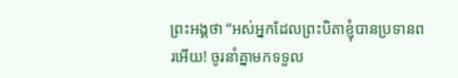ព្រះអង្គថា “អស់អ្នកដែលព្រះបិតាខ្ញុំបានប្រទានពរអើយ! ចូរនាំគ្នាមកទទួល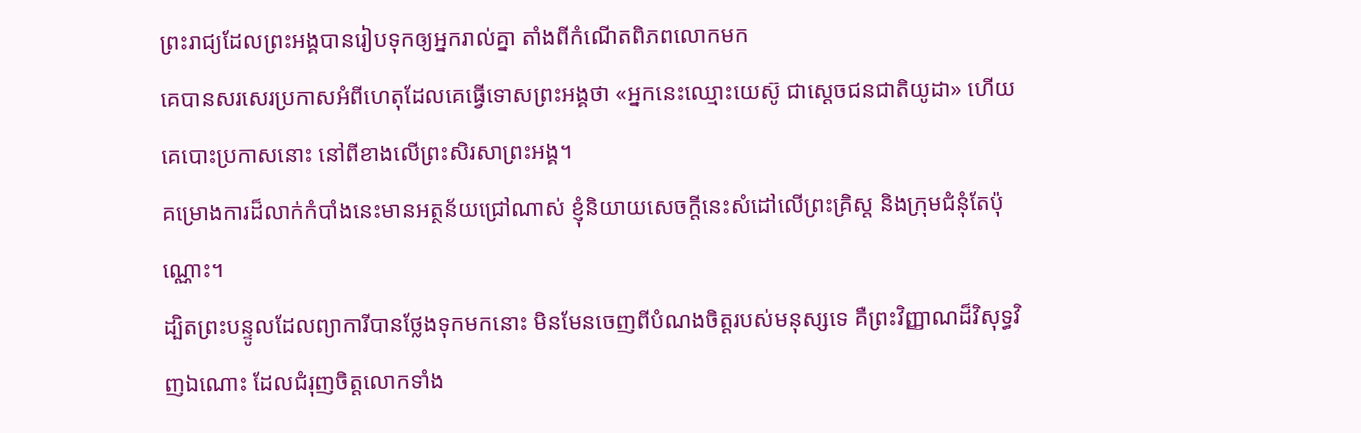ព្រះរាជ្យដែលព្រះអង្គបានរៀបទុកឲ្យអ្នករាល់គ្នា តាំងពីកំណើតពិភពលោកមក
គេបានសរសេរប្រកាសអំពីហេតុដែលគេធ្វើទោសព្រះអង្គថា «អ្នកនេះឈ្មោះយេស៊ូ ជាស្ដេចជនជាតិយូដា» ហើយគេបោះប្រកាសនោះ នៅពីខាងលើព្រះសិរសាព្រះអង្គ។
គម្រោងការដ៏លាក់កំបាំងនេះមានអត្ថន័យជ្រៅណាស់ ខ្ញុំនិយាយសេចក្ដីនេះសំដៅលើព្រះគ្រិស្ត និងក្រុមជំនុំតែប៉ុណ្ណោះ។
ដ្បិតព្រះបន្ទូលដែលព្យាការីបានថ្លែងទុកមកនោះ មិនមែនចេញពីបំណងចិត្តរបស់មនុស្សទេ គឺព្រះវិញ្ញាណដ៏វិសុទ្ធវិញឯណោះ ដែលជំរុញចិត្តលោកទាំង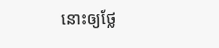នោះឲ្យថ្លែ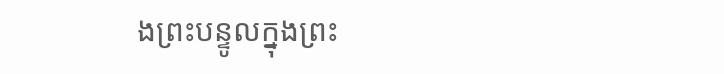ងព្រះបន្ទូលក្នុងព្រះ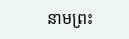នាមព្រះ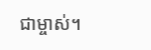ជាម្ចាស់។